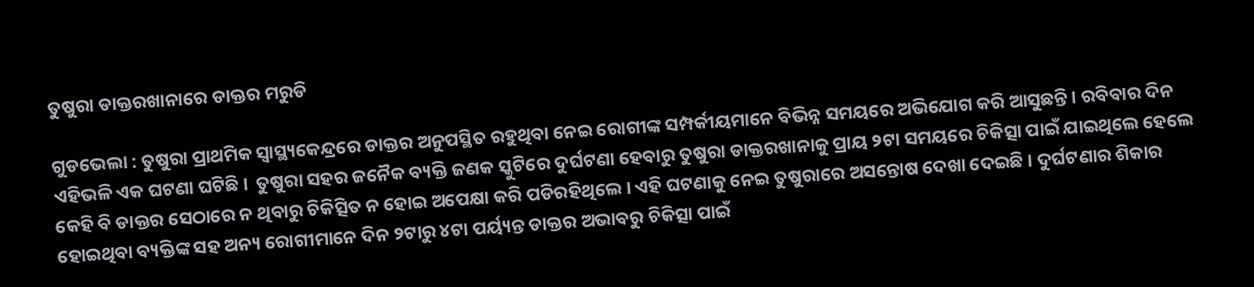ତୁଷୁରା ଡାକ୍ତରଖାନାରେ ଡାକ୍ତର ମରୁଡି

ଗୁଡଭେଲା : ତୁଷୁରା ପ୍ରାଥମିକ ସ୍ବାସ୍ଥ୍ୟକେନ୍ଦ୍ରରେ ଡାକ୍ତର ଅନୁପସ୍ଥିତ ରହୁଥିବା ନେଇ ରୋଗୀଙ୍କ ସମ୍ପର୍କୀୟମାନେ ବିଭିନ୍ନ ସମୟରେ ଅଭିଯୋଗ କରି ଆସୁଛନ୍ତି। ରବିବାର ଦିନ ଏହିଭଳି ଏକ ଘଟଣା ଘଟିଛି।  ତୁଷୁରା ସହର ଜନୈକ ବ୍ୟକ୍ତି ଜଣକ ସ୍କୁଟିରେ ଦୁର୍ଘଟଣା ହେବାରୁ ତୁଷୁରା ଡାକ୍ତରଖାନାକୁ ପ୍ରାୟ ୨ଟା ସମୟରେ ଚିକିତ୍ସା ପାଇଁ ଯାଇଥିଲେ ହେଲେ କେହି ବି ଡାକ୍ତର ସେଠାରେ ନ ଥିବାରୁ ଚିକିତ୍ସିତ ନ ହୋଇ ଅପେକ୍ଷା କରି ପଡିରହିଥିଲେ । ଏହି ଘଟଣାକୁ ନେଇ ତୁଷୁରାରେ ଅସନ୍ତୋଷ ଦେଖା ଦେଇଛି । ଦୁର୍ଘଟଣାର ଶିକାର ହୋଇଥିବା ବ୍ୟକ୍ତିଙ୍କ ସହ ଅନ୍ୟ ରୋଗୀମାନେ ଦିନ ୨ଟାରୁ ୪ଟା ପର୍ୟ୍ୟନ୍ତ ଡାକ୍ତର ଅଭାବରୁ ଚିକିତ୍ସା ପାଇଁ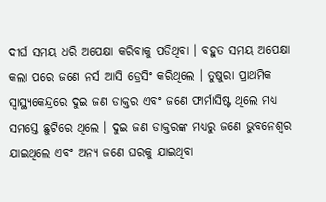ଦୀର୍ଘ ସମୟ ଧରି ଅପେକ୍ଷା କରିବାକୁ ପଡିଥିବା । ବହୁତ ସମୟ ଅପେକ୍ଷା କଲା ପରେ ଜଣେ ନର୍ସ ଆସି ଡ୍ରେସିଂ କରିଥିଲେ । ତୁଷୁରା ପ୍ରାଥମିକ ସ୍ବାସ୍ଥ୍ୟକେନ୍ଦ୍ରରେ ଦୁଇ ଜଣ ଡାକ୍ତର ଏବଂ ଜଣେ ଫାର୍ମାସିଷ୍ଟ ଥିଲେ ମଧ୍ୟ ସମସ୍ତେ ଛୁଟିରେ ଥିଲେ । ଦୁଇ ଜଣ ଡାକ୍ତରଙ୍କ ମଧ୍ୟରୁ ଜଣେ ଭୁବନେଶ୍ୱର ଯାଇଥିଲେ ଏବଂ ଅନ୍ୟ ଜଣେ ଘରକୁ ଯାଇଥିବା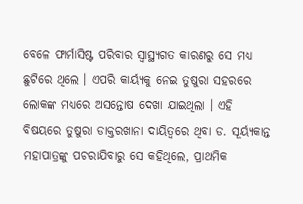ବେଳେ ଫାର୍ମାସିଷ୍ଟ ପରିବାର ସ୍ବାସ୍ଥ୍ୟଗତ କାରଣରୁ ସେ ମଧ୍ୟ ଛୁଟିରେ ଥିଲେ । ଏପରି କାର୍ୟ୍ୟକୁ ନେଇ ତୁଷୁରା ସହରରେ ଲୋକଙ୍କ ମଧ୍ୟରେ ଅସନ୍ତୋଷ ଦେଖା ଯାଇଥିଲା । ଏହି ବିଷୟରେ ତୁଷୁରା ଡାକ୍ତରଖାନା ଦାୟିତ୍ୱରେ ଥିବା ଡ. ସୂର୍ୟ୍ୟକାନ୍ତ ମହାପାତ୍ରଙ୍କୁ ପଚରାଯିବାରୁ ସେ କହିଥିଲେ, ପ୍ରାଥମିକ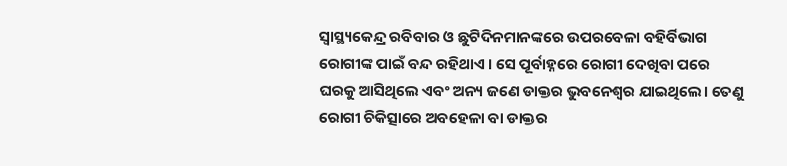ସ୍ବାସ୍ଥ୍ୟକେନ୍ଦ୍ର ରବିବାର ଓ ଛୁଟିଦିନମାନଙ୍କରେ ଉପରବେଳା ବହିର୍ବିଭାଗ ରୋଗୀଙ୍କ ପାଇଁ ବନ୍ଦ ରହିଥାଏ । ସେ ପୂର୍ବାହ୍ନରେ ରୋଗୀ ଦେଖିବା ପରେ ଘରକୁ ଆସିଥିଲେ ଏବଂ ଅନ୍ୟ ଜଣେ ଡାକ୍ତର ଭୁବନେଶ୍ବର ଯାଇଥିଲେ। ତେଣୁ ରୋଗୀ ଚିକିତ୍ସାରେ ଅବହେଳା ବା ଡାକ୍ତର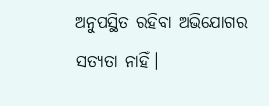ଅନୁପସ୍ଥିତ ରହିବା ଅଭିଯୋଗର ସତ୍ୟତା ନାହିଁ।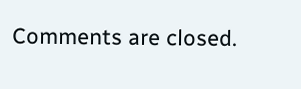Comments are closed.